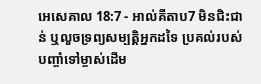អេសេគាល 18:7 - អាល់គីតាប7 មិនជិះជាន់ ឬលួចទ្រព្យសម្បត្តិអ្នកដទៃ ប្រគល់របស់បញ្ចាំទៅម្ចាស់ដើម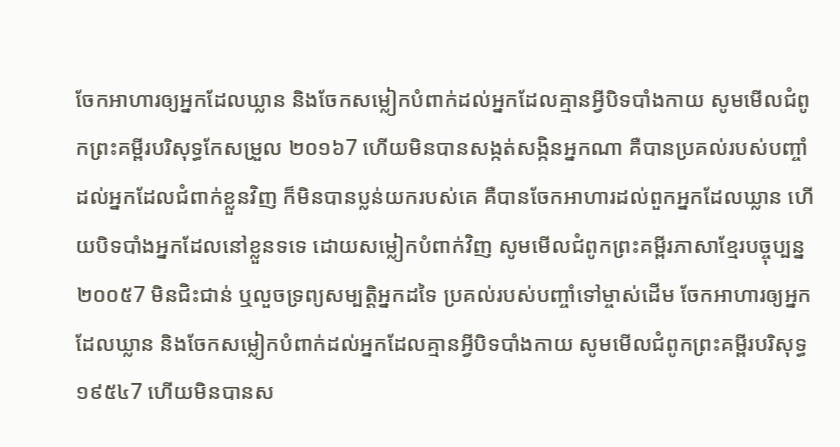ចែកអាហារឲ្យអ្នកដែលឃ្លាន និងចែកសម្លៀកបំពាក់ដល់អ្នកដែលគ្មានអ្វីបិទបាំងកាយ សូមមើលជំពូកព្រះគម្ពីរបរិសុទ្ធកែសម្រួល ២០១៦7 ហើយមិនបានសង្កត់សង្កិនអ្នកណា គឺបានប្រគល់របស់បញ្ចាំដល់អ្នកដែលជំពាក់ខ្លួនវិញ ក៏មិនបានប្លន់យករបស់គេ គឺបានចែកអាហារដល់ពួកអ្នកដែលឃ្លាន ហើយបិទបាំងអ្នកដែលនៅខ្លួនទទេ ដោយសម្លៀកបំពាក់វិញ សូមមើលជំពូកព្រះគម្ពីរភាសាខ្មែរបច្ចុប្បន្ន ២០០៥7 មិនជិះជាន់ ឬលួចទ្រព្យសម្បត្តិអ្នកដទៃ ប្រគល់របស់បញ្ចាំទៅម្ចាស់ដើម ចែកអាហារឲ្យអ្នកដែលឃ្លាន និងចែកសម្លៀកបំពាក់ដល់អ្នកដែលគ្មានអ្វីបិទបាំងកាយ សូមមើលជំពូកព្រះគម្ពីរបរិសុទ្ធ ១៩៥៤7 ហើយមិនបានស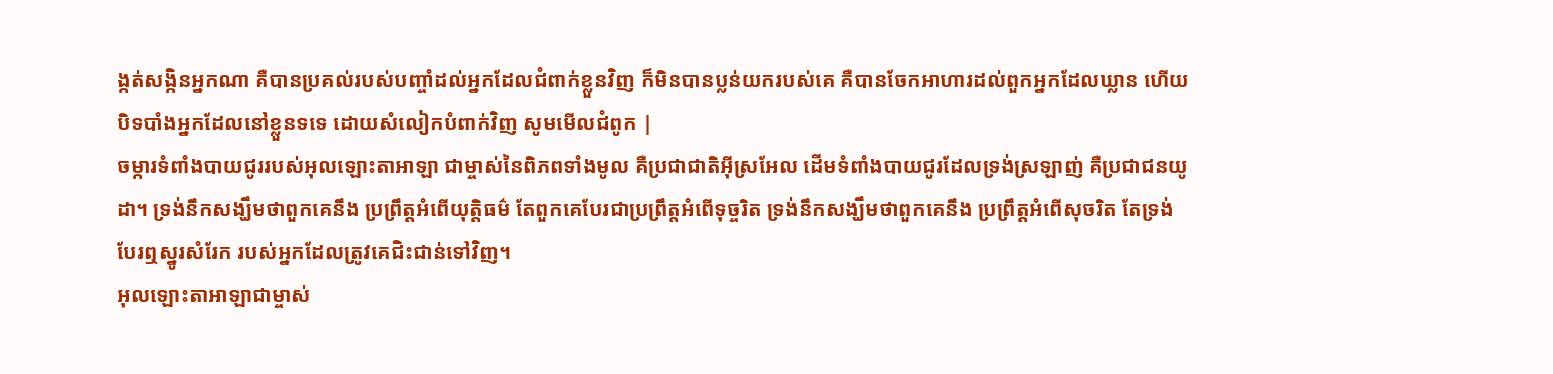ង្កត់សង្កិនអ្នកណា គឺបានប្រគល់របស់បញ្ចាំដល់អ្នកដែលជំពាក់ខ្លួនវិញ ក៏មិនបានប្លន់យករបស់គេ គឺបានចែកអាហារដល់ពួកអ្នកដែលឃ្លាន ហើយបិទបាំងអ្នកដែលនៅខ្លួនទទេ ដោយសំលៀកបំពាក់វិញ សូមមើលជំពូក |
ចម្ការទំពាំងបាយជូររបស់អុលឡោះតាអាឡា ជាម្ចាស់នៃពិភពទាំងមូល គឺប្រជាជាតិអ៊ីស្រអែល ដើមទំពាំងបាយជូរដែលទ្រង់ស្រឡាញ់ គឺប្រជាជនយូដា។ ទ្រង់នឹកសង្ឃឹមថាពួកគេនឹង ប្រព្រឹត្តអំពើយុត្តិធម៌ តែពួកគេបែរជាប្រព្រឹត្តអំពើទុច្ចរិត ទ្រង់នឹកសង្ឃឹមថាពួកគេនឹង ប្រព្រឹត្តអំពើសុចរិត តែទ្រង់បែរឮស្នូរសំរែក របស់អ្នកដែលត្រូវគេជិះជាន់ទៅវិញ។
អុលឡោះតាអាឡាជាម្ចាស់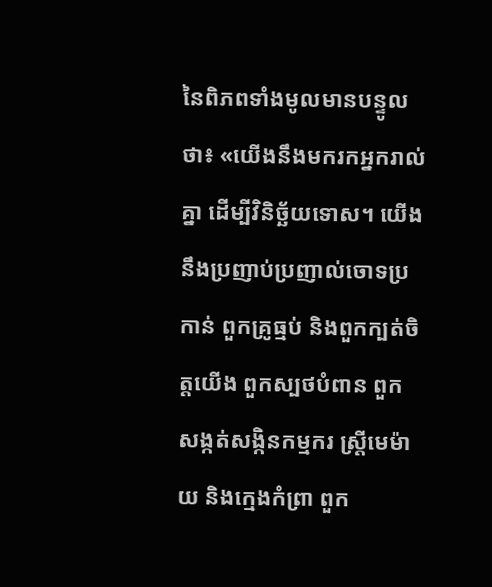នៃពិភពទាំងមូលមានបន្ទូលថា៖ «យើងនឹងមករកអ្នករាល់គ្នា ដើម្បីវិនិច្ឆ័យទោស។ យើងនឹងប្រញាប់ប្រញាល់ចោទប្រកាន់ ពួកគ្រូធ្មប់ និងពួកក្បត់ចិត្តយើង ពួកស្បថបំពាន ពួកសង្កត់សង្កិនកម្មករ ស្ត្រីមេម៉ាយ និងក្មេងកំព្រា ពួក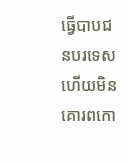ធ្វើបាបជនបរទេស ហើយមិនគោរពកោ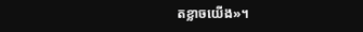តខ្លាចយើង»។